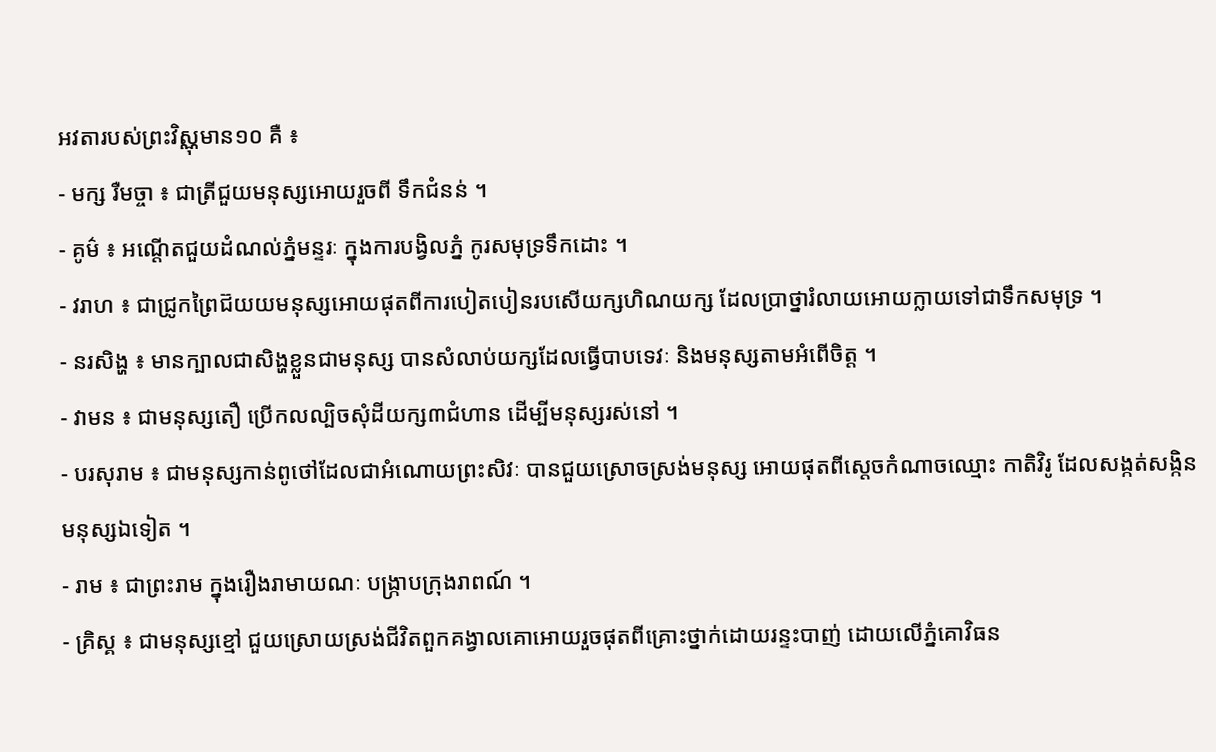អវតារបស់ព្រះវិស្ណុមាន១០ គឺ ៖
- មក្ស រឺមច្ចា ៖ ជាត្រីជួយមនុស្សអោយរួចពី ទឹកជំនន់ ។
- គូម៌ ៖ អណ្តើតជួយដំណល់ភ្នំមន្ទរៈ ក្នុងការបង្វិលភ្នំ កូរសមុទ្រទឹកដោះ ។
- វរាហ ៖ ជាជ្រូកព្រៃជ៊យយមនុស្សអោយផុតពីការបៀតបៀនរបសើយក្សហិណយក្ស ដែលប្រាថ្នារំលាយអោយក្លាយទៅជាទឹកសមុទ្រ ។
- នរសិង្ហ ៖ មានក្បាលជាសិង្ហខ្លួនជាមនុស្ស បានសំលាប់យក្សដែលធ្វើបាបទេវៈ និងមនុស្សតាមអំពើចិត្ត ។
- វាមន ៖ ជាមនុស្សតឿ ប្រើកលល្បិចសុំដីយក្ស៣ជំហាន ដើម្បីមនុស្សរស់នៅ ។
- បរសុរាម ៖ ជាមនុស្សកាន់ពូថៅដែលជាអំណោយព្រះសិវៈ បានជួយស្រោចស្រង់មនុស្ស អោយផុតពីស្តេចកំណាចឈ្មោះ កាតិវិរូ ដែលសង្កត់សង្កិនមនុស្សឯទៀត ។
- រាម ៖ ជាព្រះរាម ក្នុងរឿងរាមាយណៈ បង្ក្រាបក្រុងរាពណ៍ ។
- គ្រិស្គ ៖ ជាមនុស្សខ្មៅ ជួយស្រោយស្រង់ជីវិតពួកគង្វាលគោអោយរួចផុតពីគ្រោះថ្នាក់ដោយរន្ទះបាញ់ ដោយលើភ្នំគោវិធន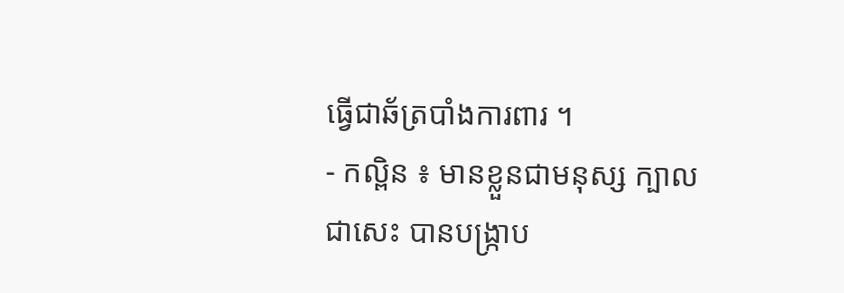ធ្វើជាឆ័ត្របាំងការពារ ។
- កល្ពិន ៖ មានខ្លួនជាមនុស្ស ក្បាលជាសេះ បានបង្រ្កាប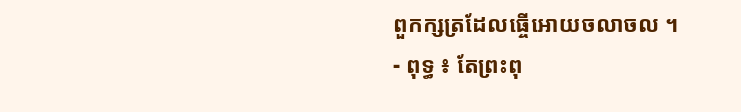ពួកក្សត្រដែលធ្ចើអោយចលាចល ។
- ពុទ្ធ ៖ តែព្រះពុ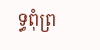ទ្ធពុំព្រ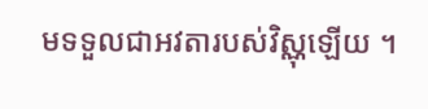មទទួលជាអវតារបស់វិស្ណុឡើយ ។